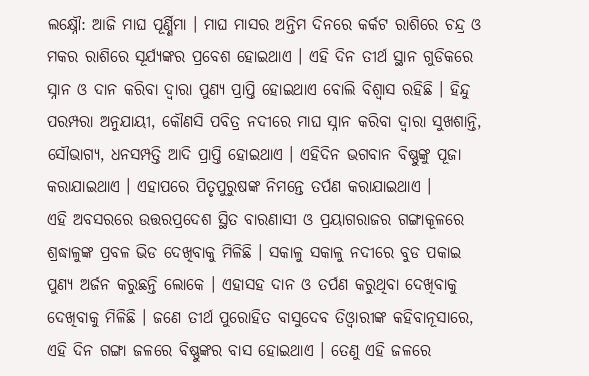ଲକ୍ଷ୍ନୌ: ଆଜି ମାଘ ପୂର୍ଣ୍ଣିମା । ମାଘ ମାସର ଅନ୍ତିମ ଦିନରେ କର୍କଟ ରାଶିରେ ଚନ୍ଦ୍ର ଓ ମକର ରାଶିରେ ସୂର୍ଯ୍ୟଙ୍କର ପ୍ରବେଶ ହୋଇଥାଏ । ଏହି ଦିନ ତୀର୍ଥ ସ୍ଥାନ ଗୁଡିକରେ ସ୍ନାନ ଓ ଦାନ କରିବା ଦ୍ବାରା ପୁଣ୍ୟ ପ୍ରାପ୍ତି ହୋଇଥାଏ ବୋଲି ବିଶ୍ବାସ ରହିଛି । ହିନ୍ଦୁ ପରମ୍ପରା ଅନୁଯାୟୀ, କୌଣସି ପବିତ୍ର ନଦୀରେ ମାଘ ସ୍ନାନ କରିବା ଦ୍ବାରା ସୁଖଶାନ୍ତି, ସୌଭାଗ୍ୟ, ଧନସମ୍ପତ୍ତି ଆଦି ପ୍ରାପ୍ତି ହୋଇଥାଏ । ଏହିଦିନ ଭଗବାନ ବିଷ୍ଣୁଙ୍କୁ ପୂଜା କରାଯାଇଥାଏ । ଏହାପରେ ପିତୃପୁରୁଷଙ୍କ ନିମନ୍ତେ ତର୍ପଣ କରାଯାଇଥାଏ ।
ଏହି ଅବସରରେ ଉତ୍ତରପ୍ରଦେଶ ସ୍ଥିତ ବାରଣାସୀ ଓ ପ୍ରୟାଗରାଜର ଗଙ୍ଗାକୂଳରେ ଶ୍ରଦ୍ଧାଳୁଙ୍କ ପ୍ରବଳ ଭିଡ ଦେଖିବାକୁ ମିଳିଛି । ସକାଳୁ ସକାଳୁ ନଦୀରେ ବୁଡ ପକାଇ ପୁଣ୍ୟ ଅର୍ଜନ କରୁଛନ୍ତି ଲୋକେ । ଏହାସହ ଦାନ ଓ ତର୍ପଣ କରୁଥିବା ଦେଖିବାକୁ ଦେଖିବାକୁ ମିଳିଛି । ଜଣେ ତୀର୍ଥ ପୁରୋହିତ ବାସୁଦେବ ତିଓ୍ବାରୀଙ୍କ କହିବାନୂସାରେ, ଏହି ଦିନ ଗଙ୍ଗା ଜଳରେ ବିଷ୍ଣୁଙ୍କର ବାସ ହୋଇଥାଏ । ତେଣୁ ଏହି ଜଳରେ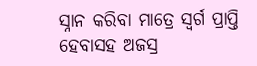ସ୍ନାନ କରିବା ମାତ୍ରେ ସ୍ବର୍ଗ ପ୍ରାପ୍ତି ହେବାସହ ଅଜସ୍ର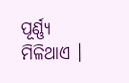ପୂର୍ଣ୍ଣ୍ୟ ମିଳିଥାଏ ।